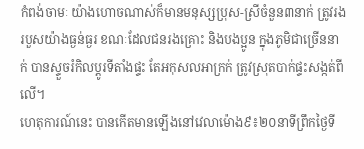កំពង់ចាមៈ យ៉ាងហោចណាស់ក៏មានមនុស្សប្រុស-ស្រីចំនួន៣នាក់ ត្រូវរងរបួសយ៉ាងធ្ងន់ធ្ងរ ខណៈដែលជនរងគ្រោះ និងបងប្អូន ក្នុងភូមិជាច្រើននាក់ បានស្ទួចរំកិលប្តូរទីតាំងផ្ទះ តែអកុសលអាក្រក់ ត្រូវស្រុតបាក់ផ្ទះសង្កត់ពីលើ។
ហេតុការណ៍នេះ បានកើតមានឡើងនៅវេលាម៉ោង៩៖២០នាទីព្រឹកថ្ងៃទី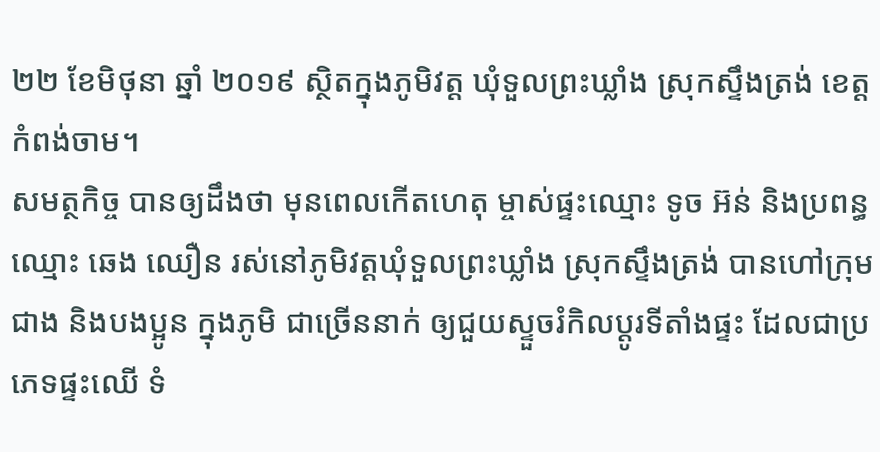២២ ខែមិថុនា ឆ្នាំ ២០១៩ ស្ថិតក្នុងភូមិវត្ត ឃុំទួលព្រះឃ្លាំង ស្រុកស្ទឹងត្រង់ ខេត្តកំពង់ចាម។
សមត្ថកិច្ច បានឲ្យដឹងថា មុនពេលកើតហេតុ ម្ចាស់ផ្ទះឈ្មោះ ទូច អ៊ន់ និងប្រពន្ធឈ្មោះ ឆេង ឈឿន រស់នៅភូមិវត្តឃុំទួលព្រះឃ្លាំង ស្រុកស្ទឹងត្រង់ បានហៅក្រុមជាង និងបងប្អូន ក្នុងភូមិ ជាច្រើននាក់ ឲ្យជួយស្ទួចរំកិលប្តូរទីតាំងផ្ទះ ដែលជាប្រភេទផ្ទះឈើ ទំ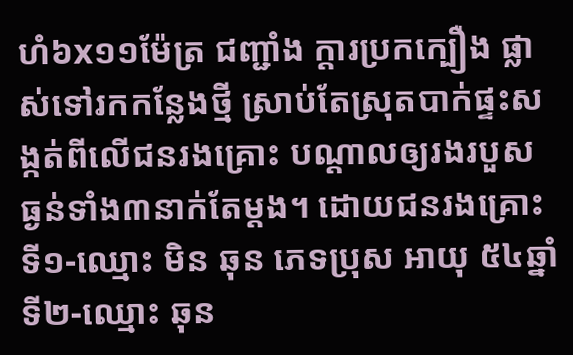ហំ៦x១១ម៉ែត្រ ជញ្ជាំង ក្តារប្រកក្បឿង ផ្លាស់ទៅរកកន្លែងថ្មី ស្រាប់តែស្រុតបាក់ផ្ទះសង្កត់ពីលើជនរងគ្រោះ បណ្តាលឲ្យរងរបួសធ្ងន់ទាំង៣នាក់តែម្ដង។ ដោយជនរងគ្រោះទី១-ឈ្មោះ មិន ឆុន ភេទប្រុស អាយុ ៥៤ឆ្នាំ ទី២-ឈ្មោះ ឆុន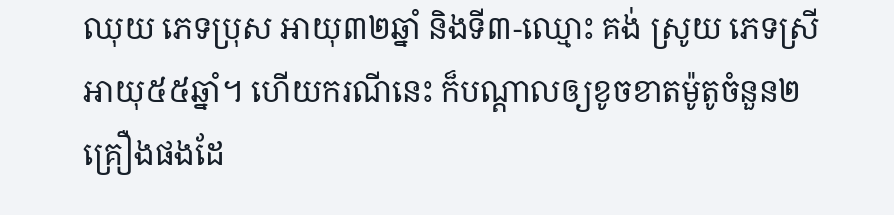ឈុយ ភេទប្រុស អាយុ៣២ឆ្នាំ និងទី៣-ឈ្មោះ គង់ ស្រូយ ភេទស្រី អាយុ៥៥ឆ្នាំ។ ហើយករណីនេះ ក៏បណ្តាលឲ្យខូចខាតម៉ូតូចំនួន២គ្រឿងផងដែ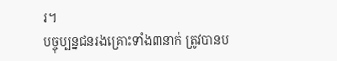រ។
បច្ចុប្បន្នជនរងគ្រោះទាំង៣នាក់ ត្រូវបានប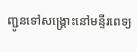ញ្ជូនទៅសង្គ្រោះនៅមន្ទីរពេទ្យ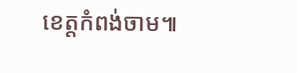ខេត្តកំពង់ចាម៕